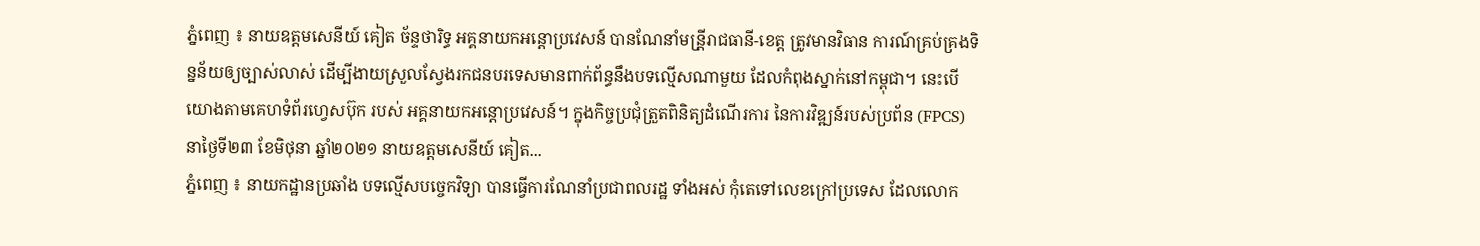ភ្នំពេញ ៖ នាយឧត្តមសេនីយ៍ គៀត ច័ន្ទថារិទ្ធ អគ្គនាយកអន្តោប្រវេសន៍ បានណែនាំមន្រី្តរាជធានី-ខេត្ត ត្រូវមានវិធាន ការណ៍គ្រប់គ្រងទិន្នន័យឲ្យច្បាស់លាស់ ដើម្បីងាយស្រួលស្វែងរកជនបរទេសមានពាក់ព័ន្ធនឹងបទល្មើសណាមួយ ដែលកំពុងស្នាក់នៅកម្ពុជា។ នេះបើយោងតាមគេហទំព័រហ្វេសប៊ុក របស់ អគ្គនាយកអន្តោប្រវេសន៍។ ក្នុងកិច្ចប្រជុំត្រួតពិនិត្យដំណើរការ នៃការវិឌ្ឍន៍របស់ប្រព័ន (FPCS) នាថ្ងៃទី២៣ ខែមិថុនា ឆ្នាំ២០២១ នាយឧត្តមសេនីយ៍ គៀត...
ភ្នំពេញ ៖ នាយកដ្ឋានប្រឆាំង បទល្មើសបច្ចេកវិទ្យា បានធ្វើការណែនាំប្រជាពលរដ្ឋ ទាំងអស់ កុំតេទៅលេខក្រៅប្រទេស ដែលលោក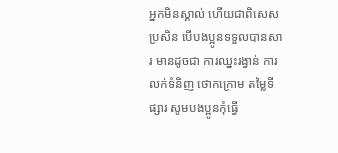អ្នកមិនស្គាល់ ហើយជាពិសេសប្រសិន បើបងប្អូនទទួលបានសារ មានដូចជា ការឈ្នះរង្វាន់ ការលក់ទំនិញ ថោកក្រោម តម្លៃទីផ្សារ សូមបងប្អូនកុំធ្វើ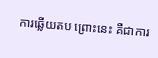ការឆ្លើយតប ព្រោះនេះ គឺជាការ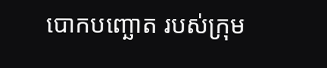បោកបញ្ឆោត របស់ក្រុម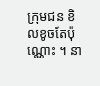ក្រុមជន ខិលខូចតែប៉ុណ្ណោះ ។ នា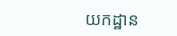យកដ្ឋាន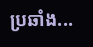ប្រឆាំង...